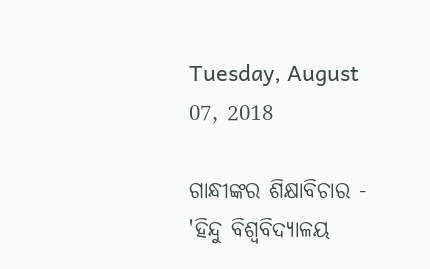Tuesday, August 07, 2018

ଗାନ୍ଧୀଙ୍କର ଶିକ୍ଷାବିଚାର - 'ହିନ୍ଦୁ ବିଶ୍ୱବିଦ୍ୟାଳୟ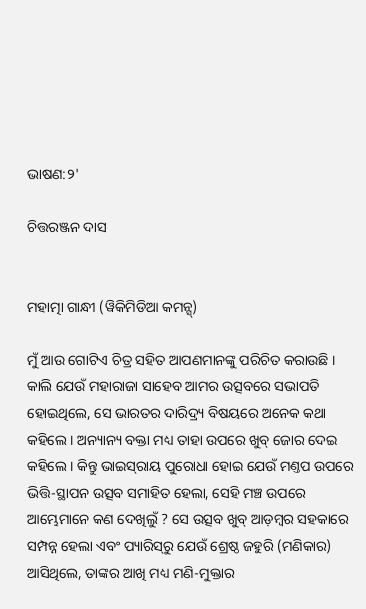ଭାଷଣ:୨'

ଚିତ୍ତରଞ୍ଜନ ଦାସ


ମହାତ୍ମା ଗାନ୍ଧୀ (ୱିକିମିଡିଆ କମନ୍ସ୍)

ମୁଁ ଆଉ ଗୋଟିଏ ଚିତ୍ର ସହିତ ଆପଣମାନଙ୍କୁ ପରିଚିତ କରାଉଛି । କାଲି ଯେଉଁ ମହାରାଜା ସାହେବ ଆମର ଉତ୍ସବରେ ସଭାପତି ହୋଇଥିଲେ, ସେ ଭାରତର ଦାରିଦ୍ର୍ୟ ବିଷୟରେ ଅନେକ କଥା କହିଲେ । ଅନ୍ୟାନ୍ୟ ବକ୍ତା ମଧ୍ୟ ତାହା ଉପରେ ଖୁବ୍ ଜୋର ଦେଇ କହିଲେ । କିନ୍ତୁ ଭାଇସ୍‌ରାୟ ପୁରୋଧା ହୋଇ ଯେଉଁ ମଣ୍ତପ ଉପରେ ଭିତ୍ତି-ସ୍ଥାପନ ଉତ୍ସବ ସମାହିତ ହେଲା, ସେହି ମଞ୍ଚ ଉପରେ ଆମ୍ଭେମାନେ କଣ ଦେଖିଲୁଁ ? ସେ ଉତ୍ସବ ଖୁବ୍ ଆଡ଼ମ୍ୱର ସହକାରେ ସମ୍ପନ୍ନ ହେଲା ଏବଂ ପ୍ୟାରିସ୍‌ରୁ ଯେଉଁ ଶ୍ରେଷ୍ଠ ଜହୁରି (ମଣିକାର) ଆସିଥିଲେ, ତାଙ୍କର ଆଖି ମଧ୍ୟ ମଣି-ମୁକ୍ତାର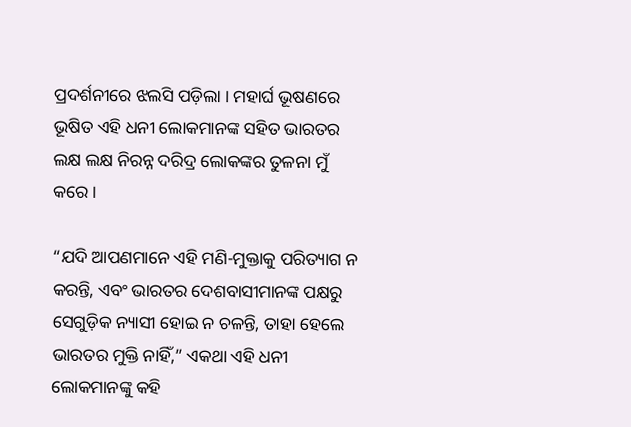ପ୍ରଦର୍ଶନୀରେ ଝଲସି ପଡ଼ିଲା । ମହାର୍ଘ ଭୂଷଣରେ ଭୂଷିତ ଏହି ଧନୀ ଲୋକମାନଙ୍କ ସହିତ ଭାରତର ଲକ୍ଷ ଲକ୍ଷ ନିରନ୍ନ ଦରିଦ୍ର ଲୋକଙ୍କର ତୁଳନା ମୁଁ କରେ ।

“ଯଦି ଆପଣମାନେ ଏହି ମଣି-ମୁକ୍ତାକୁ ପରିତ୍ୟାଗ ନ କରନ୍ତି, ଏବଂ ଭାରତର ଦେଶବାସୀମାନଙ୍କ ପକ୍ଷରୁ ସେଗୁଡ଼ିକ ନ୍ୟାସୀ ହୋଇ ନ ଚଳନ୍ତି, ତାହା ହେଲେ ଭାରତର ମୁକ୍ତି ନାହିଁ,” ଏକଥା ଏହି ଧନୀ ଲୋକମାନଙ୍କୁ କହି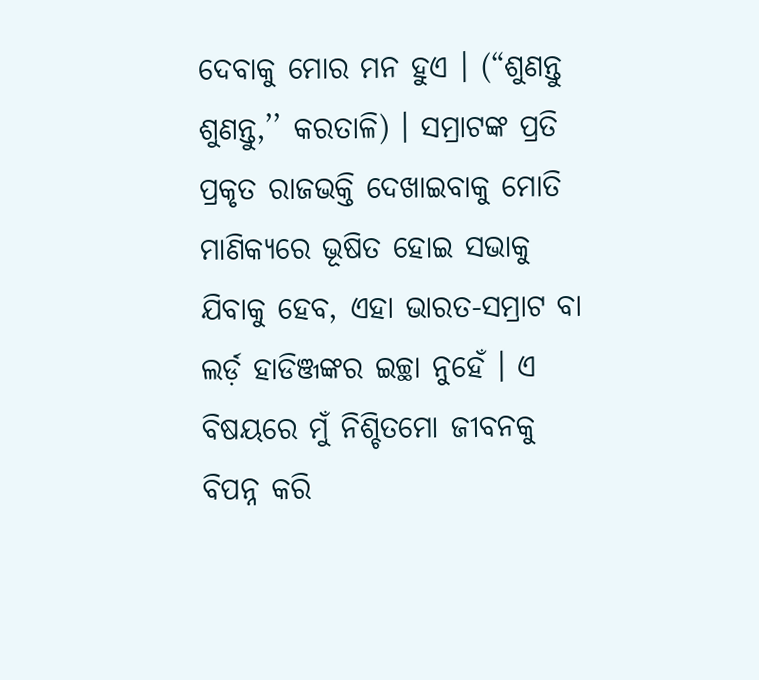ଦେବାକୁ ମୋର ମନ ହୁଏ । (“ଶୁଣନ୍ତୁ ଶୁଣନ୍ତୁ,’’ କରତାଳି) । ସମ୍ରାଟଙ୍କ ପ୍ରତି ପ୍ରକୃତ ରାଜଭକ୍ତି ଦେଖାଇବାକୁ ମୋତି ମାଣିକ୍ୟରେ ଭୂଷିତ ହୋଇ ସଭାକୁ ଯିବାକୁ ହେବ, ଏହା ଭାରତ-ସମ୍ରାଟ ବା ଲର୍ଡ଼ ହାଡିଞ୍ଜଙ୍କର ଇଚ୍ଛା ନୁହେଁ । ଏ ବିଷୟରେ ମୁଁ ନିଶ୍ଚିତମୋ ଜୀବନକୁ ବିପନ୍ନ କରି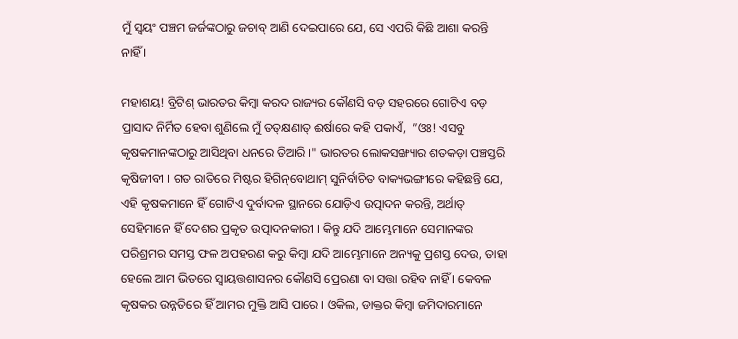ମୁଁ ସ୍ୱୟଂ ପଞ୍ଚମ ଜର୍ଜଙ୍କଠାରୁ ଜଚାବ୍ ଆଣି ଦେଇପାରେ ଯେ, ସେ ଏପରି କିଛି ଆଶା କରନ୍ତି ନାହିଁ ।

ମହାଶୟ! ବ୍ରିଟିଶ୍ ଭାରତର କିମ୍ୱା କରଦ ରାଜ୍ୟର କୌଣସି ବଡ଼ ସହରରେ ଗୋଟିଏ ବଡ଼ ପ୍ରାସାଦ ନିର୍ମିତ ହେବା ଶୁଣିଲେ ମୁଁ ତତ୍‌କ୍ଷଣାତ୍ ଈର୍ଷାରେ କହି ପକାଏଁ,  ”ଓଃ! ଏସବୁ କୃଷକମାନଙ୍କଠାରୁ ଆସିଥିବା ଧନରେ ତିଆରି ।" ଭାରତର ଲୋକସଙ୍ଖ୍ୟାର ଶତକଡ଼ା ପଞ୍ଚସ୍ତରି କୃଷିଜୀବୀ । ଗତ ରାତିରେ ମିଷ୍ଟର ହିଗିନ୍‌ବୋଥାମ୍ ସୁନିର୍ବାଚିତ ବାକ୍ୟଭଙ୍ଗୀରେ କହିଛନ୍ତି ଯେ, ଏହି କୃଷକମାନେ ହିଁ ଗୋଟିଏ ଦୁର୍ବାଦଳ ସ୍ଥାନରେ ଯୋଡ଼ିଏ ଉତ୍ପାଦନ କରନ୍ତି, ଅର୍ଥାତ୍ ସେହିମାନେ ହିଁ ଦେଶର ପ୍ରକୃତ ଉତ୍ପାଦନକାରୀ । କିନ୍ତୁ ଯଦି ଆମ୍ଭେମାନେ ସେମାନଙ୍କର ପରିଶ୍ରମର ସମସ୍ତ ଫଳ ଅପହରଣ କରୁ କିମ୍ୱା ଯଦି ଆମ୍ଭେମାନେ ଅନ୍ୟକୁ ପ୍ରଶସ୍ତ ଦେଉ, ତାହା ହେଲେ ଆମ ଭିତରେ ସ୍ୱାୟତ୍ତଶାସନର କୌଣସି ପ୍ରେରଣା ବା ସତ୍ତା ରହିବ ନାହିଁ । କେବଳ କୃଷକର ଉନ୍ନତିରେ ହିଁ ଆମର ମୁକ୍ତି ଆସି ପାରେ । ଓକିଲ, ଡାକ୍ତର କିମ୍ୱା ଜମିଦାରମାନେ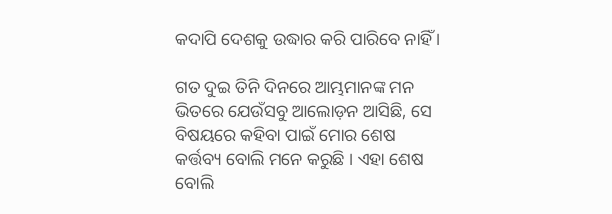କଦାପି ଦେଶକୁ ଉଦ୍ଧାର କରି ପାରିବେ ନାହିଁ ।

ଗତ ଦୁଇ ତିନି ଦିନରେ ଆମ୍ଭମାନଙ୍କ ମନ ଭିତରେ ଯେଉଁସବୁ ଆଲୋଡ଼ନ ଆସିଛି, ସେ ବିଷୟରେ କହିବା ପାଇଁ ମୋର ଶେଷ କର୍ତ୍ତବ୍ୟ ବୋଲି ମନେ କରୁଛି । ଏହା ଶେଷ ବୋଲି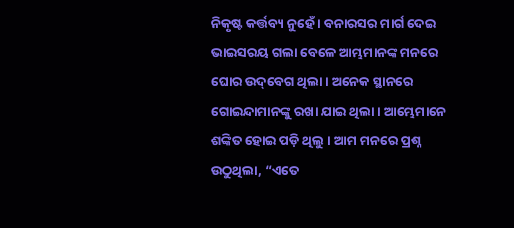ନିକୃଷ୍ଟ କର୍ତ୍ତବ୍ୟ ନୁହେଁ । ବନାରସର ମାର୍ଗ ଦେଇ ଭାଇସରୟ ଗଲା ବେଳେ ଆମ୍ଭମାନଙ୍କ ମନରେ ଘୋର ଉଦ୍‌ବେଗ ଥିଲା । ଅନେକ ସ୍ଥାନରେ ଗୋଇନ୍ଦାମାନଙ୍କୁ ରଖା ଯାଇ ଥିଲା । ଆମ୍ଭେମାନେ ଶଙ୍କିତ ହୋଇ ପଡ଼ି ଥିଲୁ । ଆମ ମନରେ ପ୍ରଶ୍ନ ଉଠୁଥିଲା, “ଏତେ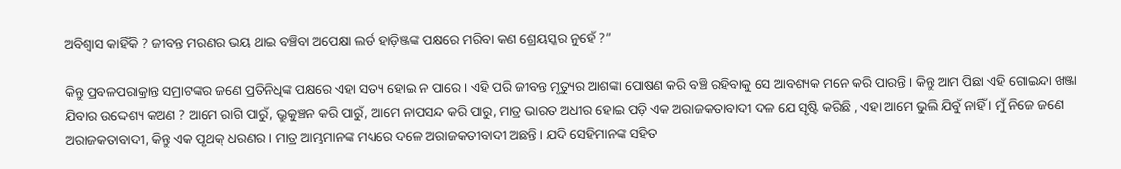ଅବିଶ୍ୱାସ କାହିଁକି ? ଜୀବନ୍ତ ମରଣର ଭୟ ଥାଇ ବଞ୍ଚିବା ଅପେକ୍ଷା ଲର୍ଡ ହାଡ଼ିଞ୍ଜଙ୍କ ପକ୍ଷରେ ମରିବା କଣ ଶ୍ରେୟସ୍କର ନୁହେଁ ?”

କିନ୍ତୁ ପ୍ରବଳପରାକ୍ରାନ୍ତ ସମ୍ରାଟଙ୍କର ଜଣେ ପ୍ରତିନିଧିଙ୍କ ପକ୍ଷରେ ଏହା ସତ୍ୟ ହୋଇ ନ ପାରେ । ଏହି ପରି ଜୀବନ୍ତ ମୃତ୍ୟୁର ଆଶଙ୍କା ପୋଷଣ କରି ବଞ୍ଚି ରହିବାକୁ ସେ ଆବଶ୍ୟକ ମନେ କରି ପାରନ୍ତି । କିନ୍ତୁ ଆମ ପିଛା ଏହି ଗୋଇନ୍ଦା ଖଞ୍ଜା ଯିବାର ଉଦ୍ଦେଶ୍ୟ କଅଣ ? ଆମେ ରାଗି ପାରୁଁ, ଭ୍ରୁକୁଞ୍ଚନ କରି ପାରୁଁ, ଆମେ ନାପସନ୍ଦ କରି ପାରୁ, ମାତ୍ର ଭାରତ ଅଧୀର ହୋଇ ପଡ଼ି ଏକ ଅରାଜକତାବାଦୀ ଦଳ ଯେ ସୃଷ୍ଟି କରିଛି , ଏହା ଆମେ ଭୁଲି ଯିବୁଁ ନାହିଁ । ମୁଁ ନିଜେ ଜଣେ ଅରାଜକତାବାଦୀ, କିନ୍ତୁ ଏକ ପୃଥକ୍ ଧରଣର । ମାତ୍ର ଆମ୍ଭମାନଙ୍କ ମଧ୍ୟରେ ଦଳେ ଅରାଜକତୀବାଦୀ ଅଛନ୍ତି । ଯଦି ସେହିମାନଙ୍କ ସହିତ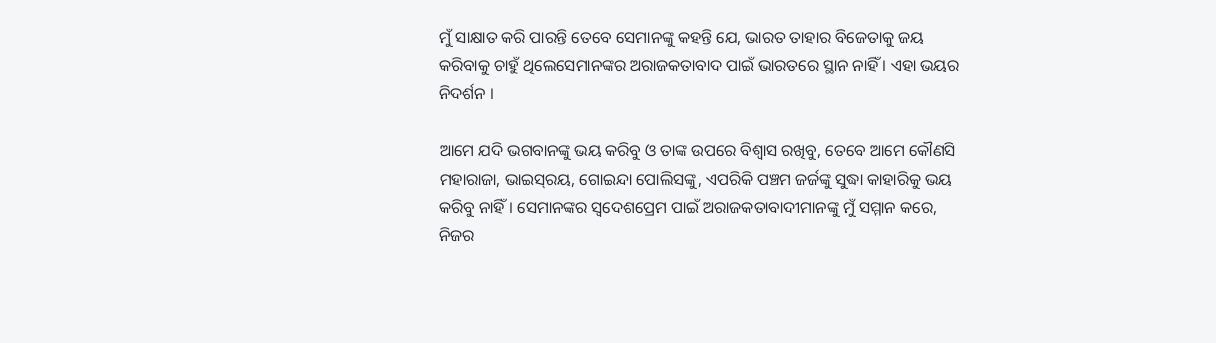ମୁଁ ସାକ୍ଷାତ କରି ପାରନ୍ତି ତେବେ ସେମାନଙ୍କୁ କହନ୍ତି ଯେ, ଭାରତ ତାହାର ବିଜେତାକୁ ଜୟ କରିବାକୁ ଚାହୁଁ ଥିଲେସେମାନଙ୍କର ଅରାଜକତାବାଦ ପାଇଁ ଭାରତରେ ସ୍ଥାନ ନାହିଁ । ଏହା ଭୟର ନିଦର୍ଶନ ।

ଆମେ ଯଦି ଭଗବାନଙ୍କୁ ଭୟ କରିବୁ ଓ ତାଙ୍କ ଉପରେ ବିଶ୍ୱାସ ରଖିବୁ, ତେବେ ଆମେ କୌଣସି ମହାରାଜା, ଭାଇସ୍‌ରୟ, ଗୋଇନ୍ଦା ପୋଲିସଙ୍କୁ, ଏପରିକି ପଞ୍ଚମ ଜର୍ଜଙ୍କୁ ସୁଦ୍ଧା କାହାରିକୁ ଭୟ କରିବୁ ନାହିଁ । ସେମାନଙ୍କର ସ୍ୱଦେଶପ୍ରେମ ପାଇଁ ଅରାଜକତାବାଦୀମାନଙ୍କୁ ମୁଁ ସମ୍ମାନ କରେ, ନିଜର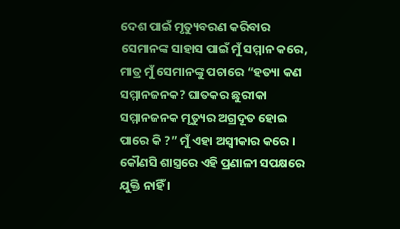ଦେଶ ପାଇଁ ମୃତ୍ୟୁବରଣ କରିବାର ସେମାନଙ୍କ ସାହାସ ପାଇଁ ମୁଁ ସମ୍ମାନ କରେ, ମାତ୍ର ମୁଁ ସେମାନଙ୍କୁ ପଚାରେ “ହତ୍ୟା କଣ ସମ୍ମାନଜନକ? ଘାତକର ଛୁରୀକା ସମ୍ମାନଜନକ ମୃତ୍ୟୁର ଅଗ୍ରଦୂତ ହୋଇ ପାରେ କି ?” ମୁଁ ଏହା ଅସ୍ୱୀକାର କରେ । କୌଣସି ଶାସ୍ତ୍ରରେ ଏହି ପ୍ରଣାଳୀ ସପକ୍ଷରେ ଯୁକ୍ତି ନାହିଁ ।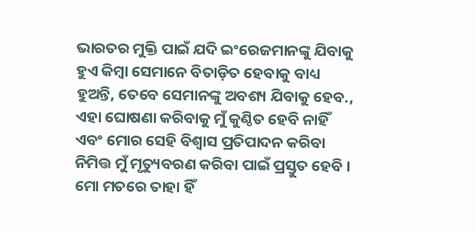ଭାରତର ମୁକ୍ତି ପାଇଁ ଯଦି ଇଂରେଜମାନଙ୍କୁ ଯିବାକୁ ହୁଏ କିମ୍ୱା ସେମାନେ ବିତାଡ଼ିତ ହେବାକୁ ବାଧ୍ୟ ହୁଅନ୍ତି, ତେବେ ସେମାନଙ୍କୁ ଅବଶ୍ୟ ଯିବାକୁ ହେବ., ଏହା ଘୋଷଣା କରିବାକୁ ମୁଁ କୁଣ୍ଠିତ ହେବି ନାହିଁ ଏବଂ ମୋର ସେହି ବିଶ୍ୱାସ ପ୍ରତିପାଦନ କରିବା ନିମିତ୍ତ ମୁଁ ମୃତ୍ୟୁବରଣ କରିବା ପାଇଁ ପ୍ରସ୍ତୁତ ହେବି । ମୋ ମତରେ ତାହା ହିଁ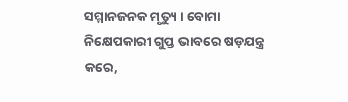ସମ୍ମାନଜନକ ମୃତ୍ୟୁ । ବୋମା ନିକ୍ଷେପକାରୀ ଗୁପ୍ତ ଭାବରେ ଷଡ଼ଯନ୍ତ୍ର କରେ,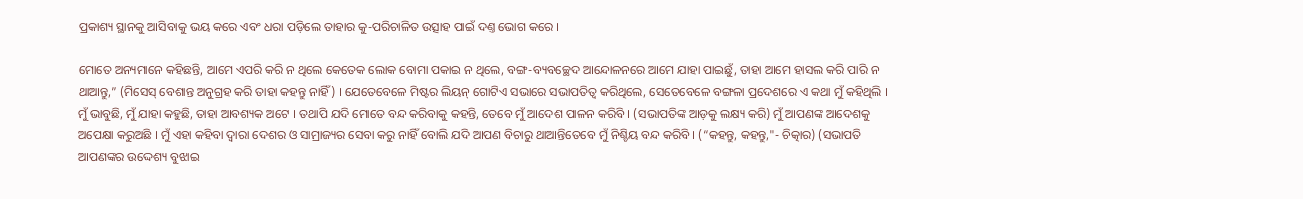ପ୍ରକାଶ୍ୟ ସ୍ଥାନକୁ ଆସିବାକୁ ଭୟ କରେ ଏବଂ ଧରା ପଡ଼ିଲେ ତାହାର କୁ-ପରିଚାଳିତ ଉତ୍ସାହ ପାଇଁ ଦଣ୍ତ ଭୋଗ କରେ ।

ମୋତେ ଅନ୍ୟମାନେ କହିଛନ୍ତି, ଆମେ ଏପରି କରି ନ ଥିଲେ କେତେକ ଲୋକ ବୋମା ପକାଇ ନ ଥିଲେ, ବଙ୍ଗ-ବ୍ୟବଚ୍ଛେଦ ଆନ୍ଦୋଳନରେ ଆମେ ଯାହା ପାଇଛୁଁ, ତାହା ଆମେ ହାସଲ କରି ପାରି ନ ଥାଆନ୍ତୁ,” (ମିସେସ୍ ବେଶାନ୍ତ ଅନୁଗ୍ରହ କରି ତାହା କହନ୍ତୁ ନାହିଁ) । ଯେତେବେଳେ ମିଷ୍ଟର ଲିୟନ୍ ଗୋଟିଏ ସଭାରେ ସଭାପତିତ୍ୱ କରିଥିଲେ, ସେତେବେଳେ ବଙ୍ଗଳା ପ୍ରଦେଶରେ ଏ କଥା ମୁଁ କହିଥିଲି । ମୁଁ ଭାବୁଛି, ମୁଁ ଯାହା କହୁଛି, ତାହା ଆବଶ୍ୟକ ଅଟେ । ତଥାପି ଯଦି ମୋତେ ବନ୍ଦ କରିବାକୁ କହନ୍ତି, ତେବେ ମୁଁ ଆଦେଶ ପାଳନ କରିବି । (ସଭାପତିଙ୍କ ଆଡ଼କୁ ଲକ୍ଷ୍ୟ କରି) ମୁଁ ଆପଣଙ୍କ ଆଦେଶକୁ ଅପେକ୍ଷା କରୁଅଛି । ମୁଁ ଏହା କହିବା ଦ୍ୱାରା ଦେଶର ଓ ସାମ୍ରାଜ୍ୟର ସେବା କରୁ ନାହିଁ ବୋଲି ଯଦି ଆପଣ ବିଚାରୁ ଥାଆନ୍ତିତେବେ ମୁଁ ନିଶ୍ଚିୟ ବନ୍ଦ କରିବି । (“କହନ୍ତୁ, କହନ୍ତୁ,"- ଚିତ୍କାର) (ସଭାପତି ଆପଣଙ୍କର ଉଦ୍ଦେଶ୍ୟ ବୁଝାଇ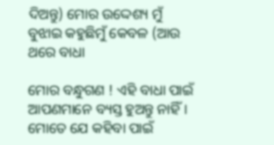ଦିଅନ୍ତୁ) ମୋର ଉଦ୍ଦେଶ୍ୟ ମୁଁ ବୁଝାଇ କହୁଛିମୁଁ କେବଳ (ଆଉ ଥରେ ବାଧା

ମୋର ବନ୍ଧୁଗଣ ! ଏହି ବାଧା ପାଇଁ ଆପଣମାନେ ବ୍ୟସ୍ତ ହୁଅନ୍ତୁ ନାହିଁ । ମୋତେ ଯେ କହିବା ପାଇଁ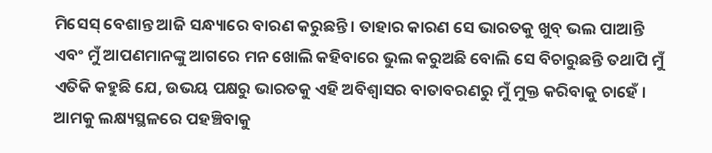ମିସେସ୍ ବେଶାନ୍ତ ଆଜି ସନ୍ଧ୍ୟାରେ ବାରଣ କରୁଛନ୍ତି । ତାହାର କାରଣ ସେ ଭାରତକୁ ଖୁବ୍ ଭଲ ପାଆନ୍ତି ଏବଂ ମୁଁ ଆପଣମାନଙ୍କୁ ଆଗରେ ମନ ଖୋଲି କହିବାରେ ଭୁଲ କରୁଅଛି ବୋଲି ସେ ବିଚାରୁଛନ୍ତି ତଥାପି ମୁଁ ଏତିକି କହୁଛି ଯେ, ଉଭୟ ପକ୍ଷରୁ ଭାରତକୁ ଏହି ଅବିଶ୍ୱାସର ବାତାବରଣରୁ ମୁଁ ମୁକ୍ତ କରିବାକୁ ଚାହେଁ । ଆମକୁ ଲକ୍ଷ୍ୟସ୍ଥଳରେ ପହଞ୍ଚିବାକୁ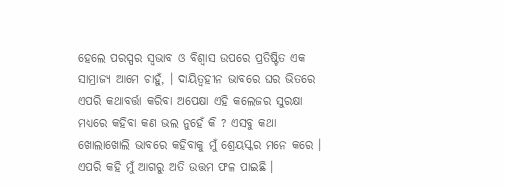ହେଲେ ପରସ୍ପର ସ୍ୱଭାବ ଓ ବିଶ୍ୱାସ ଉପରେ ପ୍ରତିଷ୍ଟିତ ଏକ ସାମ୍ରାଜ୍ୟ ଆମେ ଚାହୁଁ, । ଦାୟିତ୍ୱହୀନ ଭାବରେ ଘର ଭିତରେ ଏପରି କଥାବର୍ତ୍ତା କରିବା ଅପେକ୍ଷା ଏହି କଲେଜର ସୁରକ୍ଷା ମଧ୍ୟରେ କହିବା କଣ ଭଲ ନୁହେଁ କି ? ଏସବୁ କଥା ଖୋଲାଖୋଲି ଭାବରେ କହିବାକୁ ମୁଁ ଶ୍ରେୟସ୍କର ମନେ କରେ । ଏପରି କହି ମୁଁ ଆଗରୁ ଅତି ଉତ୍ତମ ଫଳ ପାଇଛି ।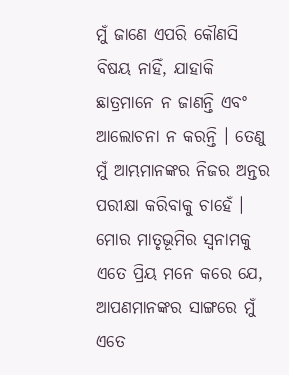ମୁଁ ଜାଣେ ଏପରି କୌଣସି ବିଷୟ ନାହିଁ, ଯାହାକି ଛାତ୍ରମାନେ ନ ଜାଣନ୍ତି ଏବଂ ଆଲୋଚନା ନ କରନ୍ତି । ତେଣୁ ମୁଁ ଆମ୍ଭମାନଙ୍କର ନିଜର ଅନ୍ତର ପରୀକ୍ଷା କରିବାକୁ ଚାହେଁ । ମୋର ମାତୃଭୂମିର ସ୍ୱନାମକୁ ଏତେ ପ୍ରିୟ ମନେ କରେ ଯେ, ଆପଣମାନଙ୍କର ସାଙ୍ଗରେ ମୁଁ ଏତେ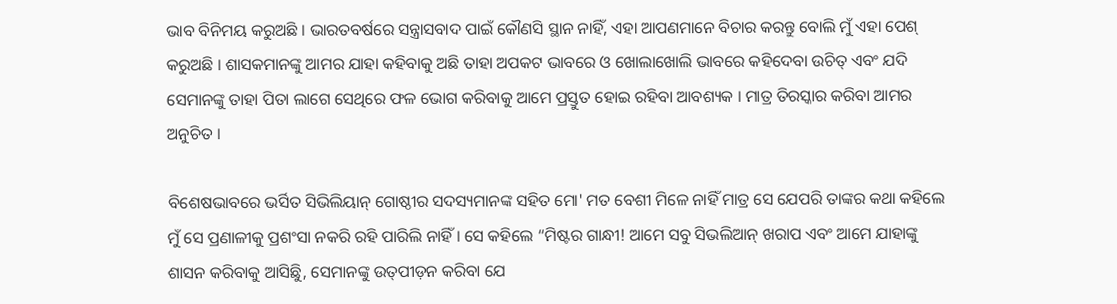ଭାବ ବିନିମୟ କରୁଅଛି । ଭାରତବର୍ଷରେ ସନ୍ତ୍ରାସବାଦ ପାଇଁ କୌଣସି ସ୍ଥାନ ନାହିଁ, ଏହା ଆପଣମାନେ ବିଚାର କରନ୍ତୁ ବୋଲି ମୁଁ ଏହା ପେଶ୍ କରୁଅଛି । ଶାସକମାନଙ୍କୁ ଆମର ଯାହା କହିବାକୁ ଅଛି ତାହା ଅପକଟ ଭାବରେ ଓ ଖୋଲାଖୋଲି ଭାବରେ କହିଦେବା ଉଚିତ୍ ଏବଂ ଯଦି ସେମାନଙ୍କୁ ତାହା ପିତା ଲାଗେ ସେଥିରେ ଫଳ ଭୋଗ କରିବାକୁ ଆମେ ପ୍ରସ୍ତୁତ ହୋଇ ରହିବା ଆବଶ୍ୟକ । ମାତ୍ର ତିରସ୍କାର କରିବା ଆମର ଅନୁଚିତ ।

ବିଶେଷଭାବରେ ଭର୍ସିତ ସିଭିଲିୟାନ୍ ଗୋଷ୍ଠୀର ସଦସ୍ୟମାନଙ୍କ ସହିତ ମୋ' ମତ ବେଶୀ ମିଳେ ନାହିଁ ମାତ୍ର ସେ ଯେପରି ତାଙ୍କର କଥା କହିଲେ ମୁଁ ସେ ପ୍ରଣାଳୀକୁ ପ୍ରଶଂସା ନକରି ରହି ପାରିଲି ନାହିଁ । ସେ କହିଲେ “ମିଷ୍ଟର ଗାନ୍ଧୀ! ଆମେ ସବୁ ସିଭଲିଆନ୍ ଖରାପ ଏବଂ ଆମେ ଯାହାଙ୍କୁ ଶାସନ କରିବାକୁ ଆସିଛିୁ, ସେମାନଙ୍କୁ ଉତ୍‌ପୀଡ଼ନ କରିବା ଯେ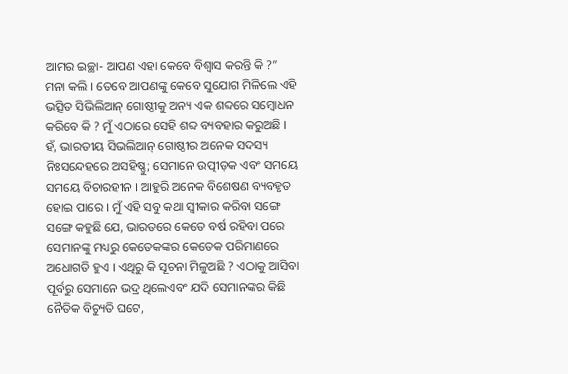ଆମର ଇଚ୍ଛା- ଆପଣ ଏହା କେବେ ବିଶ୍ୱାସ କରନ୍ତି କି ?” ମନା କଲି । ତେବେ ଆପଣଙ୍କୁ କେବେ ସୁଯୋଗ ମିଳିଲେ ଏହି ଭତ୍ସିତ ସିଭିଲିଆନ୍ ଗୋଷ୍ଠୀକୁ ଅନ୍ୟ ଏକ ଶବ୍ଦରେ ସମ୍ୱୋଧନ କରିବେ କି ? ମୁଁ ଏଠାରେ ସେହି ଶବ୍ଦ ବ୍ୟବହାର କରୁଅଛି । ହଁ, ଭାରତୀୟ ସିଭଲିଆନ୍ ଗୋଷ୍ଠୀର ଅନେକ ସଦସ୍ୟ ନିଃସନ୍ଦେହରେ ଅସହିଷ୍ଣୁ; ସେମାନେ ଉତ୍ପୀଡ଼କ ଏବଂ ସମୟେ ସମୟେ ବିଚାରହୀନ । ଆହୁରି ଅନେକ ବିଶେଷଣ ବ୍ୟବହୃତ ହୋଇ ପାରେ । ମୁଁ ଏହି ସବୁ କଥା ସ୍ୱୀକାର କରିବା ସଙ୍ଗେ ସଙ୍ଗେ କହୁଛି ଯେ, ଭାରତରେ କେତେ ବର୍ଷ ରହିବା ପରେ ସେମାନଙ୍କୁ ମଧ୍ୟରୁ କେତେକଙ୍କର କେତେକ ପରିମାଣରେ ଅଧୋଗତି ହୁଏ । ଏଥିରୁ କି ସୂଚନା ମିଳୁଅଛି ? ଏଠାକୁ ଆସିବା ପୂର୍ବରୁ ସେମାନେ ଭଦ୍ର ଥିଲେଏବଂ ଯଦି ସେମାନଙ୍କର କିଛି ନୈତିକ ବିଚ୍ୟୁତି ଘଟେ,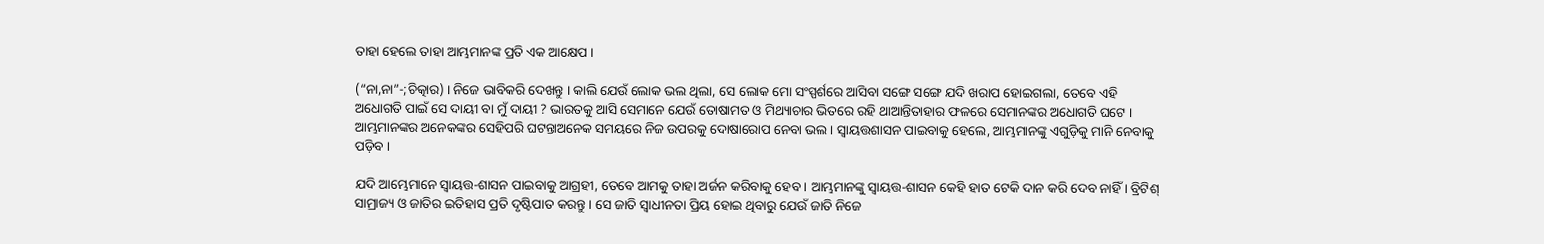ତାହା ହେଲେ ତାହା ଆମ୍ଭମାନଙ୍କ ପ୍ରତି ଏକ ଆକ୍ଷେପ ।

(“ନା,ନା”-;ଚିତ୍କାର) । ନିଜେ ଭାବିକରି ଦେଖନ୍ତୁ । କାଲି ଯେଉଁ ଲୋକ ଭଲ ଥିଲା, ସେ ଲୋକ ମୋ ସଂସ୍ପର୍ଶରେ ଆସିବା ସଙ୍ଗେ ସଙ୍ଗେ ଯଦି ଖରାପ ହୋଇଗଲା, ତେବେ ଏହି ଅଧୋଗତି ପାଇଁ ସେ ଦାୟୀ ବା ମୁଁ ଦାୟୀ ? ଭାରତକୁ ଆସି ସେମାନେ ଯେଉଁ ତୋଷାମତ ଓ ମିଥ୍ୟାଚାର ଭିତରେ ରହି ଥାଆନ୍ତିତାହାର ଫଳରେ ସେମାନଙ୍କର ଅଧୋଗତି ଘଟେ । ଆମ୍ଭମାନଙ୍କର ଅନେକଙ୍କର ସେହିପରି ଘଟନ୍ତାଅନେକ ସମୟରେ ନିଜ ଉପରକୁ ଦୋଷାରୋପ ନେବା ଭଲ । ସ୍ୱାୟତ୍ତଶାସନ ପାଇବାକୁ ହେଲେ, ଆମ୍ଭମାନଙ୍କୁ ଏଗୁଡ଼ିକୁ ମାନି ନେବାକୁ ପଡ଼ିବ ।

ଯଦି ଆମ୍ଭେମାନେ ସ୍ୱାୟତ୍ତ-ଶାସନ ପାଇବାକୁ ଆଗ୍ରହୀ, ତେବେ ଆମକୁ ତାହା ଅର୍ଜନ କରିବାକୁ ହେବ । ଆମ୍ଭମାନଙ୍କୁ ସ୍ୱାୟତ୍ତ-ଶାସନ କେହି ହାତ ଟେକି ଦାନ କରି ଦେବ ନାହିଁ । ବ୍ରିଟିଶ୍ ସାମ୍ରାଜ୍ୟ ଓ ଜାତିର ଇତିହାସ ପ୍ରତି ଦୃଷ୍ଟିପାତ କରନ୍ତୁ । ସେ ଜାତି ସ୍ୱାଧୀନତା ପ୍ରିୟ ହୋଇ ଥିବାରୁ ଯେଉଁ ଜାତି ନିଜେ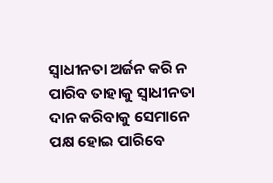ସ୍ୱାଧୀନତା ଅର୍ଜନ କରି ନ ପାରିବ ତାହାକୁ ସ୍ୱାଧୀନତା ଦାନ କରିବାକୁ ସେମାନେ ପକ୍ଷ ହୋଇ ପାରିବେ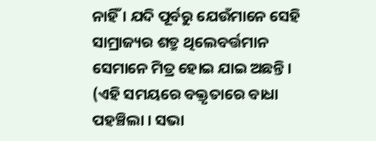ନାହିଁ । ଯଦି ପୂର୍ବରୁ ଯେଉଁମାନେ ସେହି ସାମ୍ରାଜ୍ୟର ଶତ୍ରୁ ଥିଲେବର୍ତ୍ତମାନ ସେମାନେ ମିତ୍ର ହୋଇ ଯାଇ ଅଛନ୍ତି । (ଏହି ସମୟରେ ବକ୍ତୃତାରେ ବାଧା ପହଞ୍ଚିଲା । ସଭା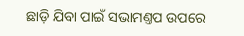ଛାଡ଼ି ଯିବା ପାଇଁ ସଭାମଣ୍ତପ ଉପରେ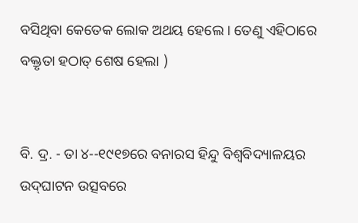ବସିଥିବା କେତେକ ଲୋକ ଅଥୟ ହେଲେ । ତେଣୁ ଏହିଠାରେ ବକ୍ତୃତା ହଠାତ୍ ଶେଷ ହେଲା )


ବି. ଦ୍ର. - ତା ୪--୧୯୧୭ରେ ବନାରସ ହିନ୍ଦୁ ବିଶ୍ୱବିଦ୍ୟାଳୟର ଉଦ୍‌ଘାଟନ ଉତ୍ସବରେ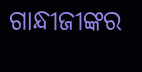ଗାନ୍ଧୀଜୀଙ୍କର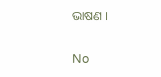ଭାଷଣ ।

No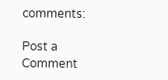comments:

Post a Comment